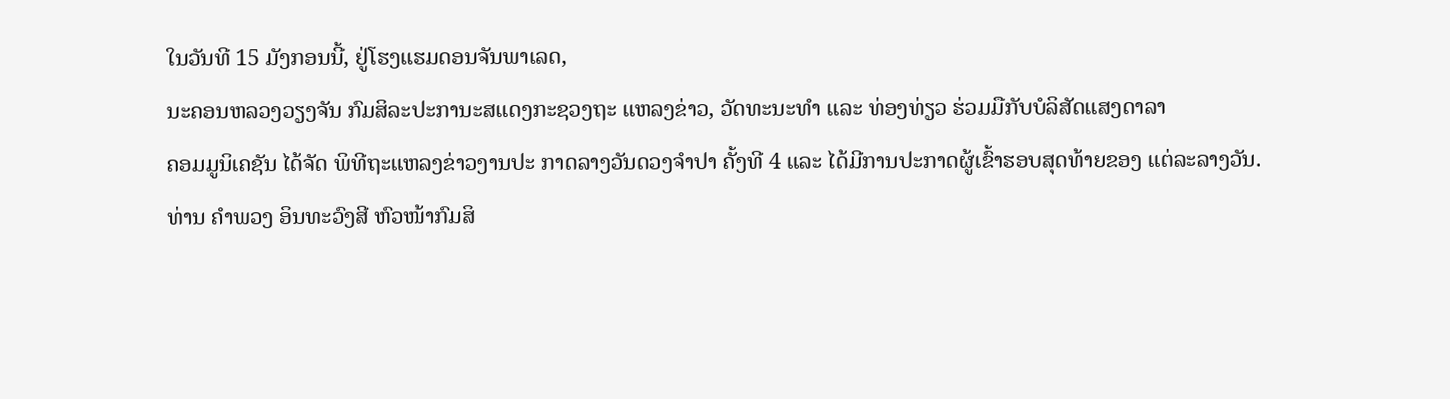ໃນວັນທີ 15 ມັງກອນນີ້, ຢູ່ໂຮງແຮມດອນຈັນພາເລດ,
ນະຄອນຫລວງວຽງຈັນ ກົມສິລະປະການະສແດງກະຊວງຖະ ແຫລງຂ່າວ, ວັດທະນະທຳ ແລະ ທ່ອງທ່ຽວ ຮ່ວມມືກັບບໍລິສັດແສງດາລາ
ຄອມມູນິເຄຊັນ ໄດ້ຈັດ ພິທີຖະແຫລງຂ່າວງານປະ ກາດລາງວັນດວງຈຳປາ ຄັ້ງທີ 4 ແລະ ໄດ້ມີການປະກາດຜູ້ເຂົ້າຮອບສຸດທ້າຍຂອງ ແຕ່ລະລາງວັນ.
ທ່ານ ຄຳພວງ ອິນທະວົງສີ ຫົວໜ້າກົມສິ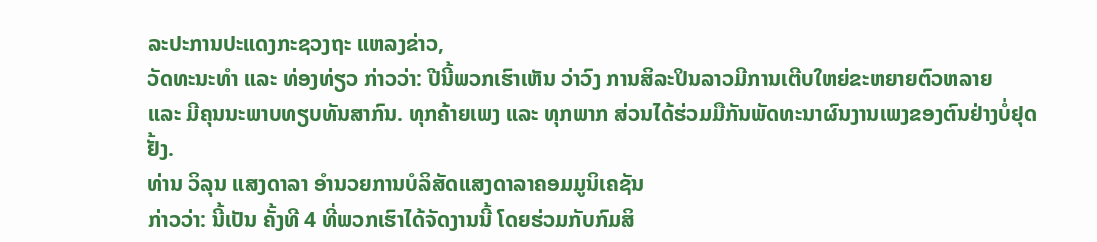ລະປະການປະແດງກະຊວງຖະ ແຫລງຂ່າວ,
ວັດທະນະທຳ ແລະ ທ່ອງທ່ຽວ ກ່າວວ່າ: ປີນີ້ພວກເຮົາເຫັນ ວ່າວົງ ການສິລະປິນລາວມີການເຕີບໃຫຍ່ຂະຫຍາຍຕົວຫລາຍ
ແລະ ມີຄຸນນະພາບທຽບທັນສາກົນ. ທຸກຄ້າຍເພງ ແລະ ທຸກພາກ ສ່ວນໄດ້ຮ່ວມມືກັນພັດທະນາຜົນງານເພງຂອງຕົນຢ່າງບໍ່ຢຸດຢັ້ງ.
ທ່ານ ວິລຸນ ແສງດາລາ ອຳນວຍການບໍລິສັດແສງດາລາຄອມມູນິເຄຊັນ
ກ່າວວ່າ: ນີ້ເປັນ ຄັ້ງທີ 4 ທີ່ພວກເຮົາໄດ້ຈັດງານນີ້ ໂດຍຮ່ວມກັບກົມສິ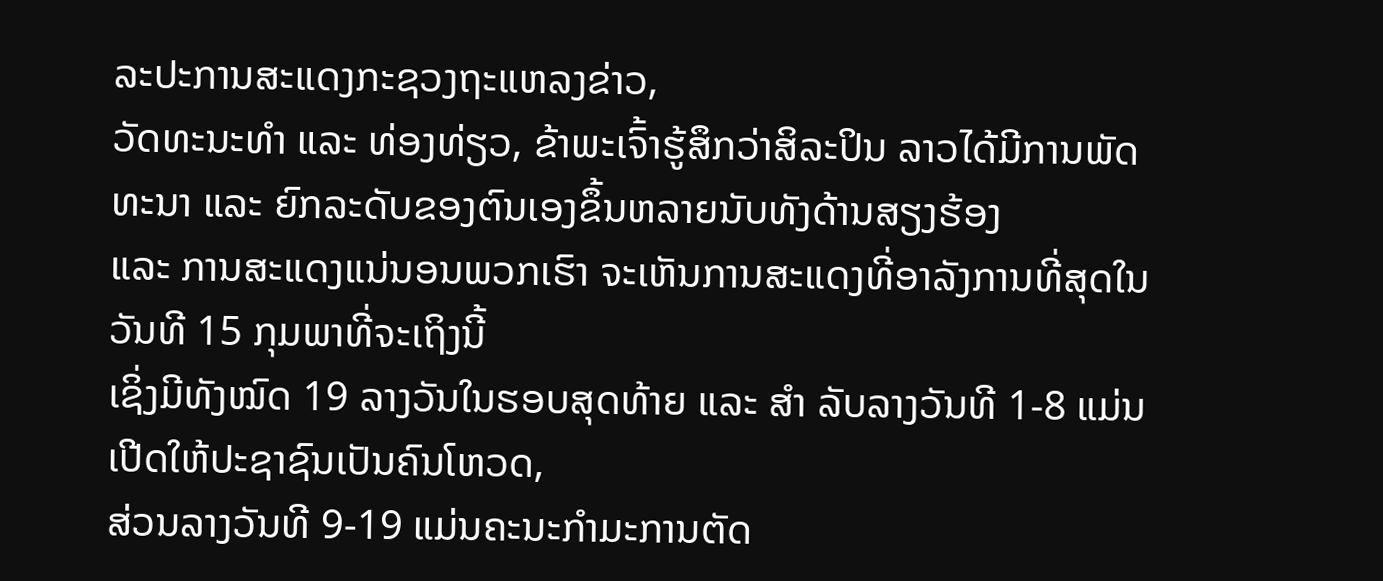ລະປະການສະແດງກະຊວງຖະແຫລງຂ່າວ,
ວັດທະນະທຳ ແລະ ທ່ອງທ່ຽວ, ຂ້າພະເຈົ້າຮູ້ສຶກວ່າສິລະປິນ ລາວໄດ້ມີການພັດທະນາ ແລະ ຍົກລະດັບຂອງຕົນເອງຂຶ້ນຫລາຍນັບທັງດ້ານສຽງຮ້ອງ
ແລະ ການສະແດງແນ່ນອນພວກເຮົາ ຈະເຫັນການສະແດງທີ່ອາລັງການທີ່ສຸດໃນວັນທີ 15 ກຸມພາທີ່ຈະເຖິງນີ້
ເຊິ່ງມີທັງໝົດ 19 ລາງວັນໃນຮອບສຸດທ້າຍ ແລະ ສຳ ລັບລາງວັນທີ 1-8 ແມ່ນເປີດໃຫ້ປະຊາຊົນເປັນຄົນໂຫວດ,
ສ່ວນລາງວັນທີ 9-19 ແມ່ນຄະນະກຳມະການຕັດ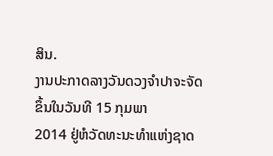ສິນ.
ງານປະກາດລາງວັນດວງຈຳປາຈະຈັດຂຶ້ນໃນວັນທີ 15 ກຸມພາ
2014 ຢູ່ຫໍວັດທະນະທຳແຫ່ງຊາດ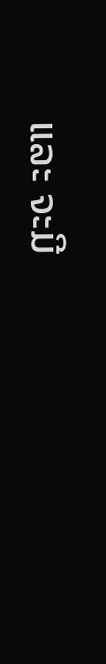ແລະ ຈະມີ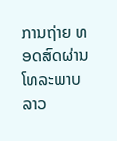ການຖ່າຍ ທອດສົດຜ່ານໂທລະພາບລາວ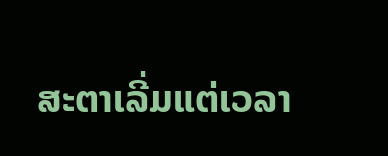ສະຕາເລີ່ມແຕ່ເວລາ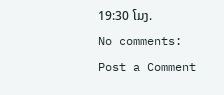19:30 ໂມງ.
No comments:
Post a Comment